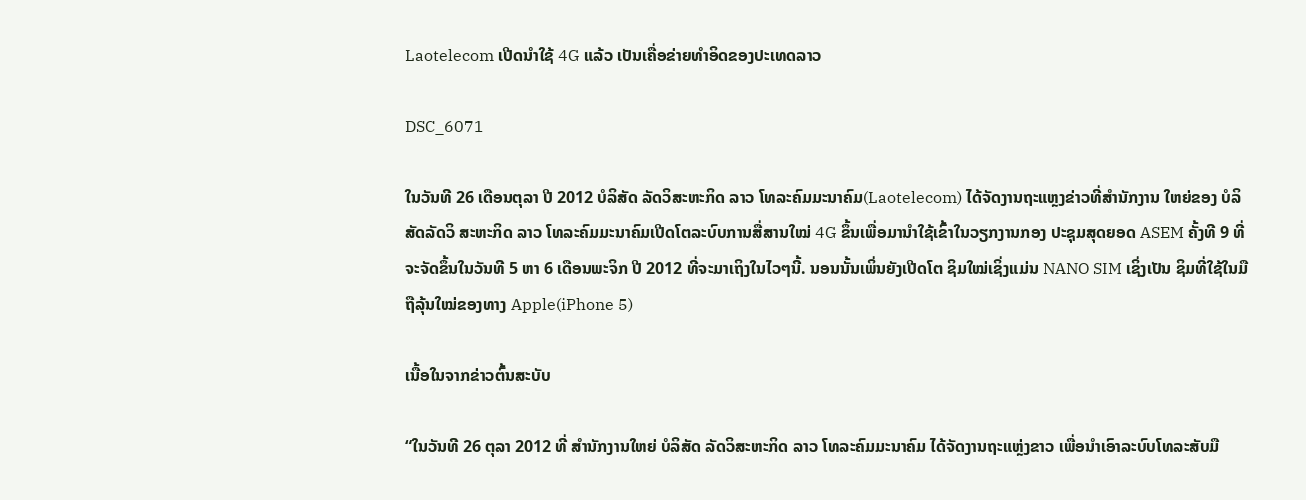Laotelecom ເປີດນຳໃຊ້ 4G ແລ້ວ ເປັນເຄື່ອຂ່າຍທຳອິດຂອງປະເທດລາວ

DSC_6071

ໃນວັນທີ 26 ເດືອນຕຸລາ ປີ 2012 ບໍລິສັດ ລັດວິສະຫະກິດ ລາວ ໂທລະຄົມມະນາຄົມ(Laotelecom) ໄດ້ຈັດງານຖະແຫຼງຂ່າວທີ່ສຳນັກງານ ໃຫຍ່ຂອງ ບໍລິສັດລັດວິ ສະຫະກິດ ລາວ ໂທລະຄົມມະນາຄົມເປີດໂຕລະບົບການສື່ສານໃໝ່ 4G ຂຶ້ນເພື່ອມານຳໃຊ້ເຂົ້າໃນວຽກງານກອງ ປະຊຸມສຸດຍອດ ASEM ຄັ້ງທີ 9 ທີ່ຈະຈັດຂຶ້ນໃນວັນທີ 5 ຫາ 6 ເດືອນພະຈິກ ປີ 2012 ທີ່ຈະມາເຖິງໃນໄວໆນີ້. ນອນນັ້ນເພິ່ນຍັງເປີດໂຕ ຊິມໃໝ່ເຊິ່ງແມ່ນ NANO SIM ເຊິ່ງເປັນ ຊິມທີ່ໃຊ້ໃນມືຖືລຸ້ນໃໝ່ຂອງທາງ Apple(iPhone 5)

ເນື້ອໃນຈາກຂ່າວຕົ້ນສະບັບ

“ໃນວັນທີ 26 ຕຸລາ 2012 ທີ່ ສໍານັກງານໃຫຍ່ ບໍລິສັດ ລັດວິສະຫະກິດ ລາວ ໂທລະຄົມມະນາຄົມ ໄດ້ຈັດງານຖະແຫຼ່ງຂາວ ເພື່ອນໍາເອົາລະບົບໂທລະສັບມື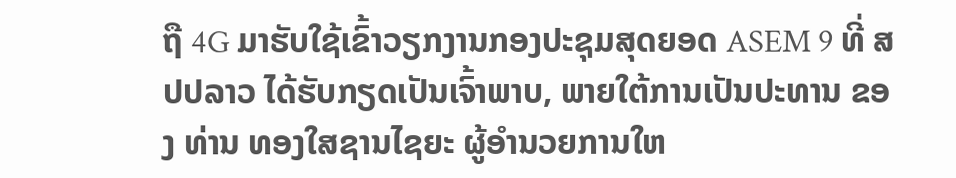ຖື 4G ມາຮັບໃຊ້ເຂົ້າວຽກງານກອງປະຊຸມສຸດຍອດ ASEM 9 ທີ່ ສປປລາວ ໄດ້ຮັບກຽດເປັນເຈົ້າພາບ, ພາຍໃຕ້ການເປັນປະທານ ຂອງ ທ່ານ ທອງໃສຊານໄຊຍະ ຜູ້ອໍານວຍການໃຫ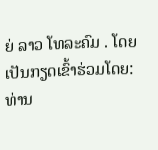ຍ່ ລາວ ໂທລະຄົມ . ໂດຍເປັນກຽດເຂົ້າຮ່ວມໂດຍ: ທ່ານ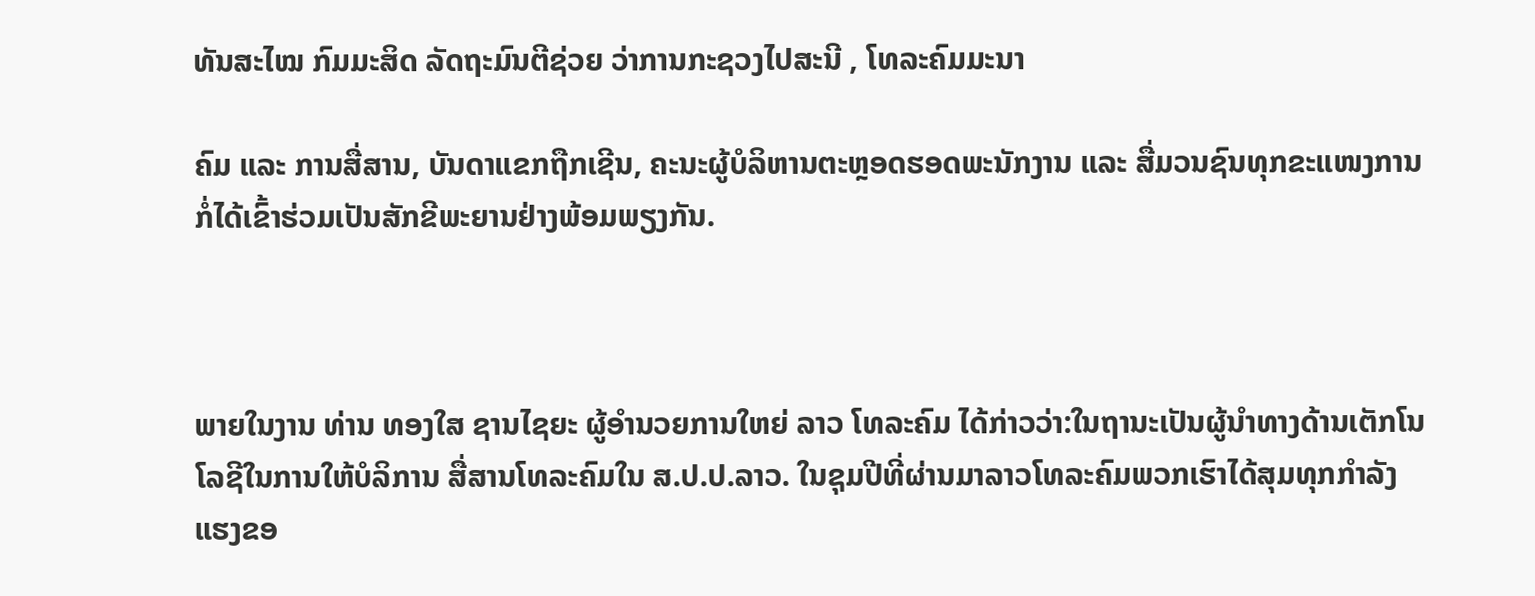ທັນສະໄໝ ກົມມະສິດ ລັດຖະມົນຕີຊ່ວຍ ວ່າການກະຊວງໄປສະນີ , ໂທລະຄົມມະນາ

ຄົມ ແລະ ການສື່ສານ, ບັນດາແຂກຖືກເຊີນ, ຄະນະຜູ້ບໍລິຫານຕະຫຼອດຮອດພະນັກງານ ແລະ ສື່ມວນຊົນທຸກຂະແໜງການກໍ່ໄດ້ເຂົ້າຮ່ວມເປັນສັກຂີພະຍານຢ່າງພ້ອມພຽງກັນ.



ພາຍໃນງານ ທ່ານ ທອງໃສ ຊານໄຊຍະ ຜູ້ອໍານວຍການໃຫຍ່ ລາວ ໂທລະຄົມ ໄດ້ກ່າວວ່າ:ໃນຖານະເປັນຜູ້ນໍາທາງດ້ານເຕັກໂນໂລຊີໃນການໃຫ້ບໍລິການ ສື່ສານໂທລະຄົມໃນ ສ.ປ.ປ.ລາວ. ໃນຊຸມປີທີ່ຜ່ານມາລາວໂທລະຄົມພວກເຮົາໄດ້ສຸມທຸກກໍາລັງແຮງຂອ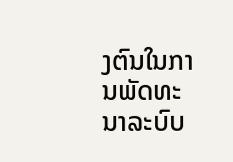ງຕົນໃນການພັດທະນາລະບົບ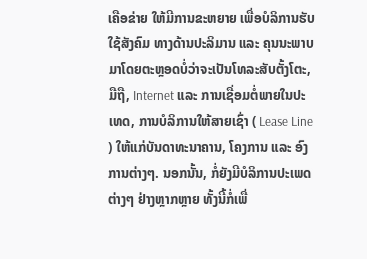ເຄືອຂ່າຍ ໃຫ້ມີການຂະຫຍາຍ ເພື່ອບໍລິການຮັບໃຊ້ສັງຄົມ ທາງດ້ານປະລິມານ ແລະ ຄຸນນະພາບມາໂດຍຕະຫຼອດບໍ່ວ່າຈະເປັນໂທລະສັບຕັ້ງໂຕະ, ມືຖື, Internet ແລະ ການເຊື່ອມຕໍ່ພາຍໃນປະເທດ, ການບໍລິການໃຫ້ສາຍເຊົ່າ ( Lease Line ) ໃຫ້ແກ່ບັນດາທະນາຄານ, ໂຄງການ ແລະ ອົງການຕ່າງໆ. ນອກນັ້ນ, ກໍ່ຍັງມີບໍລິການປະເພດຕ່າງໆ ຢ່າງຫຼາກຫຼາຍ ທັ້ງນີ້ກໍ່ເພື່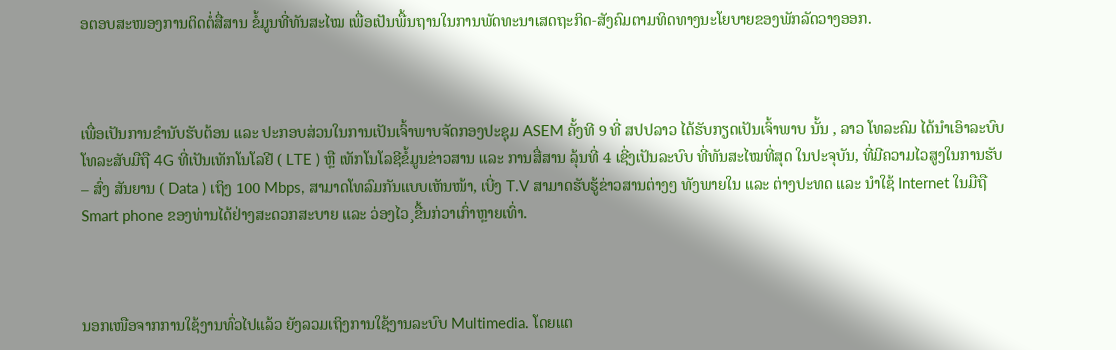ອຕອບສະໜອງການຕິດຕໍ່ສື່ສານ ຂໍ້ມູນທີ່ທັນສະໄໝ ເພື່ອເປັນພື້ນຖານໃນການພັດທະນາເສດຖະກິດ-ສັງຄົມຕາມທິດທາງນະໂຍບາຍຂອງພັກລັດວາງອອກ.



ເພື່ອເປັນການຂໍານັບຮັບຕ້ອນ ແລະ ປະກອບສ່ວນໃນການເປັນເຈົ້າພາບຈັດກອງປະຊຸມ ASEM ຄັ້ງທີ 9 ທີ່ ສປປລາວ ໄດ້ຮັບກຽດເປັນເຈົ້າພາບ ນັ້ນ , ລາວ ໂທລະຄົມ ໄດ້ນໍາເອົາລະບົບ ໂທລະສັບມືຖື 4G ທີ່ເປັນເທັກໂນໂລຢີ ( LTE ) ຫຼື ເທັກໂນໂລຊີຂໍ້ມູນຂ່າວສານ ແລະ ການສື່ສານ ລຸ້ນທີ່ 4 ເຊີ່ງເປັນລະບົບ ທີ່ທັນສະໄໝທີ່ສຸດ ໃນປະຈຸບັນ, ທີ່ມີຄວາມໄວສູງໃນການຮັບ – ສົ່ງ ສັນຍານ ( Data ) ເຖິງ 100 Mbps, ສາມາດໂທລົມກັນແບບເຫັນໜ້າ, ເບີ່ງ T.V ສາມາດຮັບຮູ້ຂ່າວສານຕ່າງໆ ທັງພາຍໃນ ແລະ ຕ່າງປະທດ ແລະ ນໍາໃຊ້ Internet ໃນມືຖື Smart phone ຂອງທ່ານໄດ້ຢ່າງສະດວກສະບາຍ ແລະ ວ່ອງໄວ¸ຂື້ນກ່ວາເກົ່າຫຼາຍເທົ່າ.



ນອກເໜືອຈາກການໃຊ້ງານທົ່ວໄປແລ້ວ ຍັງລວມເຖິງການໃຊ້ງານລະບົບ Multimedia. ໂດຍແຕ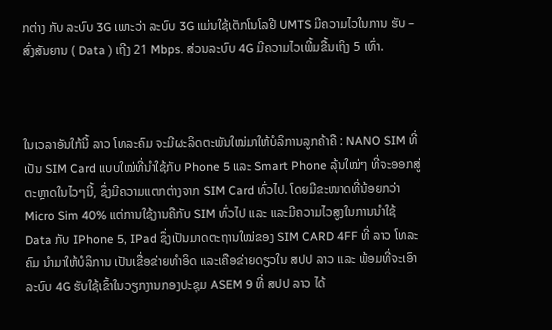ກຕ່າງ ກັບ ລະບົບ 3G ເພາະວ່າ ລະບົບ 3G ແມ່ນໃຊ້ເຕັກໂນໂລຢີ UMTS ມີຄວາມໄວໃນການ ຮັບ – ສົ່ງສັນຍານ ( Data ) ເຖີງ 21 Mbps. ສ່ວນລະບົບ 4G ມີຄວາມໄວເພີ້ມຂື້ນເຖິງ 5 ເທົ່າ.



ໃນເວລາອັນໃກ້ນີ້ ລາວ ໂທລະຄົມ ຈະມີຜະລິດຕະພັນໃໝ່ມາໃຫ້ບໍລິການລູກຄ້າຄື : NANO SIM ທີ່ເປັນ SIM Card ແບບໃໝ່ທີ່ນຳໃຊ້ກັບ Phone 5 ແລະ Smart Phone ລຸ້ນໃໝ່ໆ ທີ່ຈະອອກສູ່ຕະຫຼາດໃນໄວໆນີ້, ຊຶ່ງມີຄວາມແຕກຕ່າງຈາກ SIM Card ທົ່ວໄປ. ໂດຍມີຂະໜາດທີ່ນ້ອຍກວ່າ Micro Sim 40% ແຕ່ການໃຊ້ງານຄືກັບ SIM ທົ່ວໄປ ແລະ ແລະມີຄວາມໄວສູງໃນການນຳໃຊ້ Data ກັບ IPhone 5, IPad ຊຶ່ງເປັນມາດຕະຖານໃໝ່ຂອງ SIM CARD 4FF ທີ່ ລາວ ໂທລະຄົມ ນຳມາໃຫ້ບໍລິການ ເປັນເຂື່ອຂ່າຍທຳອິດ ແລະເຄືອຂ່າຍດຽວໃນ ສປປ ລາວ ແລະ ພ້ອມທີ່ຈະເອົາລະບົບ 4G ຮັບໃຊ້ເຂົ້າໃນວຽກງານກອງປະຊຸມ ASEM 9 ທີ່ ສປປ ລາວ ໄດ້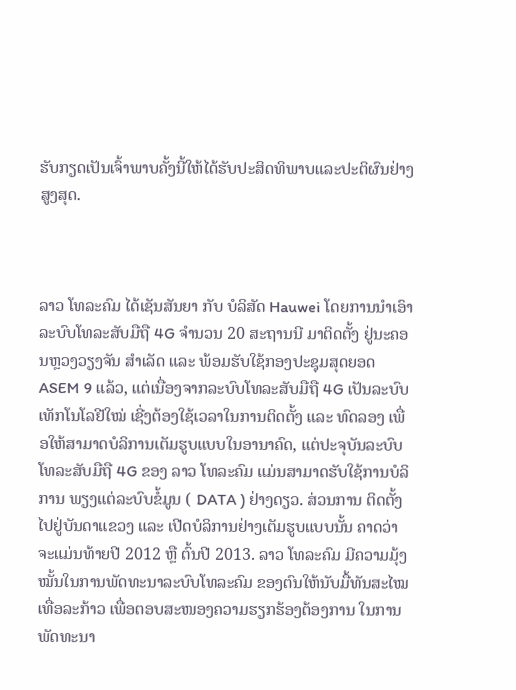ຮັບກຽດເປັນເຈົ້າພາບຄັ້ງນີ້ໃຫ້ໄດ້ຮັບປະສິດທິພາບແລະປະຕິຜົນຢ່າງສູງສຸດ.



ລາວ ໂທລະຄົມ ໄດ້ເຊັນສັນຍາ ກັບ ບໍລິສັດ Hauwei ໂດຍການນໍາເອົາລະບົບໂທລະສັບມືຖື 4G ຈຳນວນ 20 ສະຖານນີ ມາຕິດຕັ້ງ ຢູ່ນະຄອນຫຼວງວຽງຈັນ ສຳເລັດ ແລະ ພ້ອມຮັບໃຊ້ກອງປະຊຸມສຸດຍອດ ASEM 9 ແລ້ວ, ແຕ່ເນື່ອງຈາກລະບົບໂທລະສັບມືຖື 4G ເປັນລະບົບເທັກໂນໂລຢີໃໝ່ ເຊີ່ງຕ້ອງໃຊ້ເວລາໃນການຕິດຕັ້ງ ແລະ ທົດລອງ ເພື່ອໃຫ້ສາມາດບໍລິການເຕັມຮູບແບບໃນອານາຄົດ, ແຕ່ປະຈຸບັນລະບົບໂທລະສັບມືຖື 4G ຂອງ ລາວ ໂທລະຄົມ ແມ່ນສາມາດຮັບໃຊ້ການບໍລິການ ພຽງແຕ່ລະບົບຂໍ້ມູນ ( DATA ) ຢ່າງດຽວ. ສ່ວນການ ຕິດຕັ້ງໄປຢູ່ບັນດາແຂວງ ແລະ ເປີດບໍລິການຢ່າງເຕັມຮູບແບບນັ້ນ ຄາດວ່າຈະແມ່ນທ້າຍປີ 2012 ຫຼື ຕົ້ນປີ 2013. ລາວ ໂທລະຄົມ ມີຄວາມມຸ້ງໝັ້ນໃນການພັດທະນາລະບົບໂທລະຄົມ ຂອງຕົນໃຫ້ນັບມື້ທັນສະໄໝເທື່ອລະກ້າວ ເພື່ອຕອບສະໜອງຄວາມຮຽກຮ້ອງຕ້ອງການ ໃນການພັດທະນາ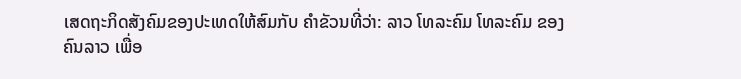ເສດຖະກິດສັງຄົມຂອງປະເທດໃຫ້ສົມກັບ ຄຳຂັວນທີ່ວ່າ: ລາວ ໂທລະຄົມ ໂທລະຄົມ ຂອງຄົນລາວ ເພື່ອ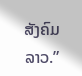ສັງຄົມລາວ.”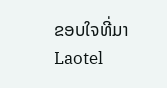ຂອບໃຈທີ່ມາ Laotel